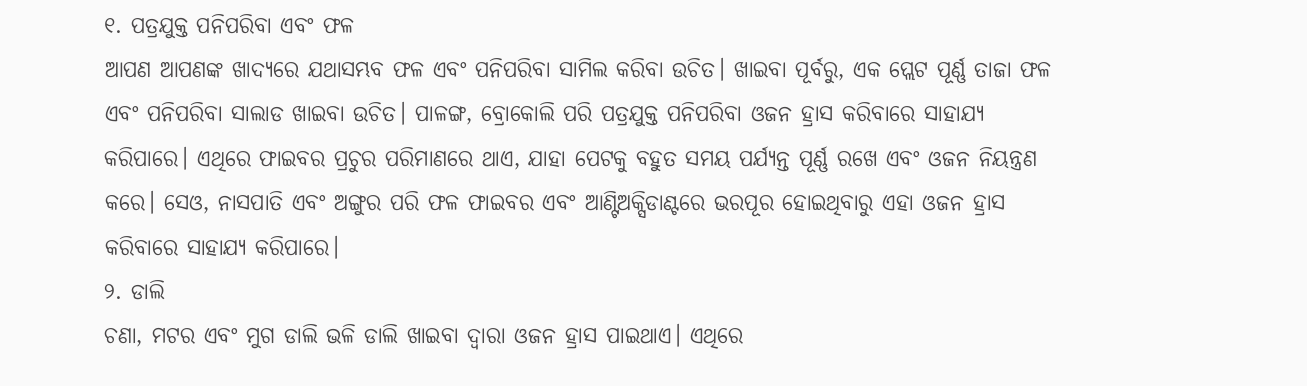୧. ପତ୍ରଯୁକ୍ତ ପନିପରିବା ଏବଂ ଫଳ
ଆପଣ ଆପଣଙ୍କ ଖାଦ୍ୟରେ ଯଥାସମ୍ଭବ ଫଳ ଏବଂ ପନିପରିବା ସାମିଲ କରିବା ଉଚିତ। ଖାଇବା ପୂର୍ବରୁ, ଏକ ପ୍ଲେଟ ପୂର୍ଣ୍ଣ ତାଜା ଫଳ ଏବଂ ପନିପରିବା ସାଲାଡ ଖାଇବା ଉଚିତ। ପାଳଙ୍ଗ, ବ୍ରୋକୋଲି ପରି ପତ୍ରଯୁକ୍ତ ପନିପରିବା ଓଜନ ହ୍ରାସ କରିବାରେ ସାହାଯ୍ୟ କରିପାରେ। ଏଥିରେ ଫାଇବର ପ୍ରଚୁର ପରିମାଣରେ ଥାଏ, ଯାହା ପେଟକୁ ବହୁତ ସମୟ ପର୍ଯ୍ୟନ୍ତ ପୂର୍ଣ୍ଣ ରଖେ ଏବଂ ଓଜନ ନିୟନ୍ତ୍ରଣ କରେ। ସେଓ, ନାସପାତି ଏବଂ ଅଙ୍ଗୁର ପରି ଫଳ ଫାଇବର ଏବଂ ଆଣ୍ଟିଅକ୍ସିଡାଣ୍ଟରେ ଭରପୂର ହୋଇଥିବାରୁ ଏହା ଓଜନ ହ୍ରାସ କରିବାରେ ସାହାଯ୍ୟ କରିପାରେ।
୨. ଡାଲି
ଚଣା, ମଟର ଏବଂ ମୁଗ ଡାଲି ଭଳି ଡାଲି ଖାଇବା ଦ୍ୱାରା ଓଜନ ହ୍ରାସ ପାଇଥାଏ। ଏଥିରେ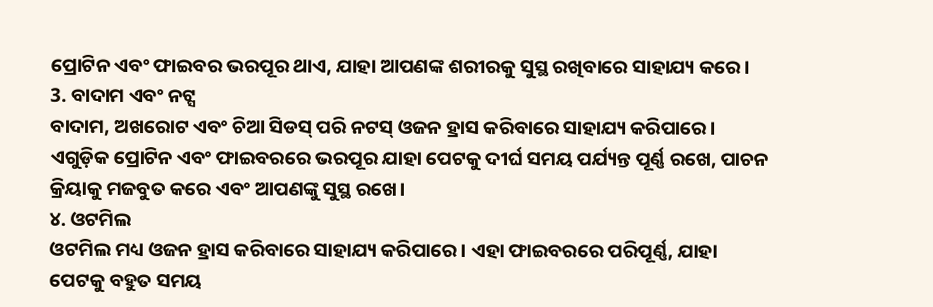ପ୍ରୋଟିନ ଏବଂ ଫାଇବର ଭରପୂର ଥାଏ, ଯାହା ଆପଣଙ୍କ ଶରୀରକୁ ସୁସ୍ଥ ରଖିବାରେ ସାହାଯ୍ୟ କରେ।
3. ବାଦାମ ଏବଂ ନଟ୍ସ
ବାଦାମ, ଅଖରୋଟ ଏବଂ ଚିଆ ସିଡସ୍ ପରି ନଟସ୍ ଓଜନ ହ୍ରାସ କରିବାରେ ସାହାଯ୍ୟ କରିପାରେ। ଏଗୁଡ଼ିକ ପ୍ରୋଟିନ ଏବଂ ଫାଇବରରେ ଭରପୂର ଯାହା ପେଟକୁ ଦୀର୍ଘ ସମୟ ପର୍ଯ୍ୟନ୍ତ ପୂର୍ଣ୍ଣ ରଖେ, ପାଚନ କ୍ରିୟାକୁ ମଜବୁତ କରେ ଏବଂ ଆପଣଙ୍କୁ ସୁସ୍ଥ ରଖେ।
୪. ଓଟମିଲ
ଓଟମିଲ ମଧ୍ୟ ଓଜନ ହ୍ରାସ କରିବାରେ ସାହାଯ୍ୟ କରିପାରେ। ଏହା ଫାଇବରରେ ପରିପୂର୍ଣ୍ଣ, ଯାହା ପେଟକୁ ବହୁତ ସମୟ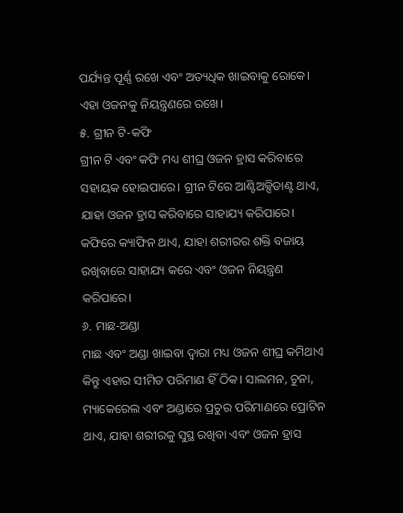ପର୍ଯ୍ୟନ୍ତ ପୂର୍ଣ୍ଣ ରଖେ ଏବଂ ଅତ୍ୟଧିକ ଖାଇବାକୁ ରୋକେ। ଏହା ଓଜନକୁ ନିୟନ୍ତ୍ରଣରେ ରଖେ।
୫. ଗ୍ରୀନ ଟି-କଫି
ଗ୍ରୀନ ଟି ଏବଂ କଫି ମଧ୍ୟ ଶୀଘ୍ର ଓଜନ ହ୍ରାସ କରିବାରେ ସହାୟକ ହୋଇପାରେ। ଗ୍ରୀନ ଟିରେ ଆଣ୍ଟିଅକ୍ସିଡାଣ୍ଟ ଥାଏ, ଯାହା ଓଜନ ହ୍ରାସ କରିବାରେ ସାହାଯ୍ୟ କରିପାରେ। କଫିରେ କ୍ୟାଫିନ ଥାଏ, ଯାହା ଶରୀରର ଶକ୍ତି ବଜାୟ ରଖିବାରେ ସାହାଯ୍ୟ କରେ ଏବଂ ଓଜନ ନିୟନ୍ତ୍ରଣ କରିପାରେ।
୬. ମାଛ-ଅଣ୍ଡା
ମାଛ ଏବଂ ଅଣ୍ଡା ଖାଇବା ଦ୍ୱାରା ମଧ୍ୟ ଓଜନ ଶୀଘ୍ର କମିଥାଏ କିନ୍ତୁ ଏହାର ସୀମିତ ପରିମାଣ ହିଁ ଠିକ। ସାଲମନ, ଚୁନା, ମ୍ୟାକେରେଲ ଏବଂ ଅଣ୍ଡାରେ ପ୍ରଚୁର ପରିମାଣରେ ପ୍ରୋଟିନ ଥାଏ, ଯାହା ଶରୀରକୁ ସୁସ୍ଥ ରଖିବା ଏବଂ ଓଜନ ହ୍ରାସ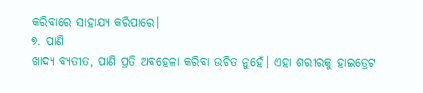କରିବାରେ ସାହାଯ୍ୟ କରିପାରେ।
୭. ପାଣି
ଖାଦ୍ୟ ବ୍ୟତୀତ, ପାଣି ପ୍ରତି ଅବହେଳା କରିବା ଉଚିତ ନୁହେଁ। ଏହା ଶରୀରକୁ ହାଇଡ୍ରେଟ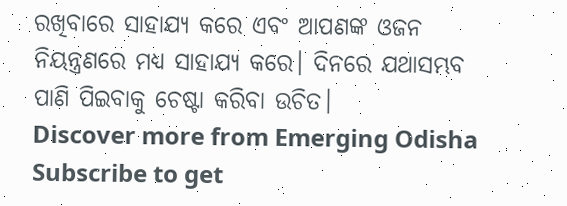ରଖିବାରେ ସାହାଯ୍ୟ କରେ ଏବଂ ଆପଣଙ୍କ ଓଜନ ନିୟନ୍ତ୍ରଣରେ ମଧ୍ୟ ସାହାଯ୍ୟ କରେ। ଦିନରେ ଯଥାସମ୍ଭବ ପାଣି ପିଇବାକୁ ଚେଷ୍ଟା କରିବା ଉଚିତ।
Discover more from Emerging Odisha
Subscribe to get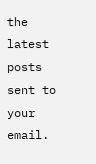the latest posts sent to your email.